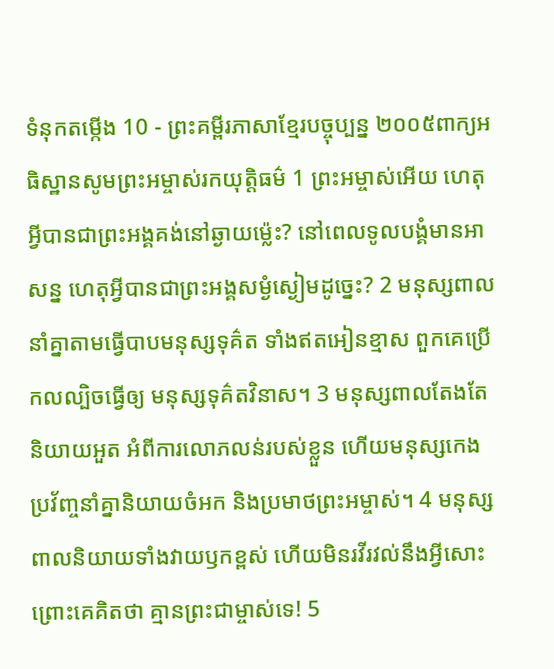ទំនុកតម្កើង 10 - ព្រះគម្ពីរភាសាខ្មែរបច្ចុប្បន្ន ២០០៥ពាក្យអធិស្ឋានសូមព្រះអម្ចាស់រកយុត្តិធម៌ 1 ព្រះអម្ចាស់អើយ ហេតុអ្វីបានជាព្រះអង្គគង់នៅឆ្ងាយម៉្លេះ? នៅពេលទូលបង្គំមានអាសន្ន ហេតុអ្វីបានជាព្រះអង្គសម្ងំស្ងៀមដូច្នេះ? 2 មនុស្សពាលនាំគ្នាតាមធ្វើបាបមនុស្សទុគ៌ត ទាំងឥតអៀនខ្មាស ពួកគេប្រើកលល្បិចធ្វើឲ្យ មនុស្សទុគ៌តវិនាស។ 3 មនុស្សពាលតែងតែនិយាយអួត អំពីការលោភលន់របស់ខ្លួន ហើយមនុស្សកេងប្រវ័ញ្ចនាំគ្នានិយាយចំអក និងប្រមាថព្រះអម្ចាស់។ 4 មនុស្សពាលនិយាយទាំងវាយឫកខ្ពស់ ហើយមិនរវីរវល់នឹងអ្វីសោះ ព្រោះគេគិតថា គ្មានព្រះជាម្ចាស់ទេ! 5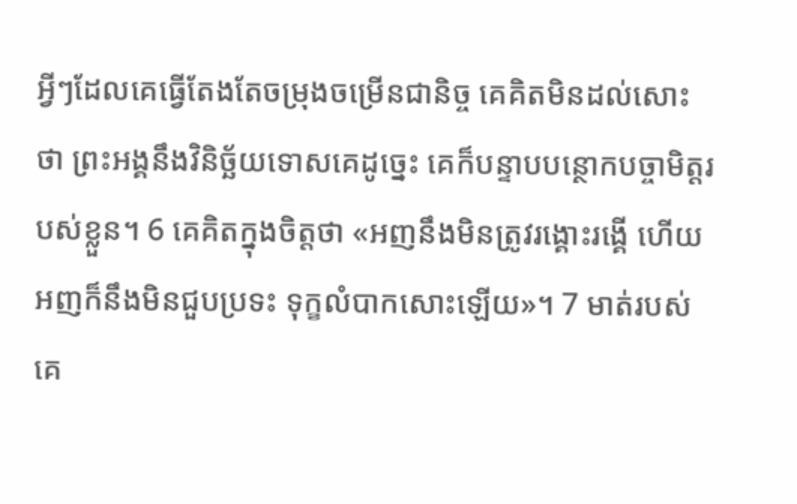អ្វីៗដែលគេធ្វើតែងតែចម្រុងចម្រើនជានិច្ច គេគិតមិនដល់សោះថា ព្រះអង្គនឹងវិនិច្ឆ័យទោសគេដូច្នេះ គេក៏បន្ទាបបន្ថោកបច្ចាមិត្តរបស់ខ្លួន។ 6 គេគិតក្នុងចិត្តថា «អញនឹងមិនត្រូវរង្គោះរង្គើ ហើយអញក៏នឹងមិនជួបប្រទះ ទុក្ខលំបាកសោះឡើយ»។ 7 មាត់របស់គេ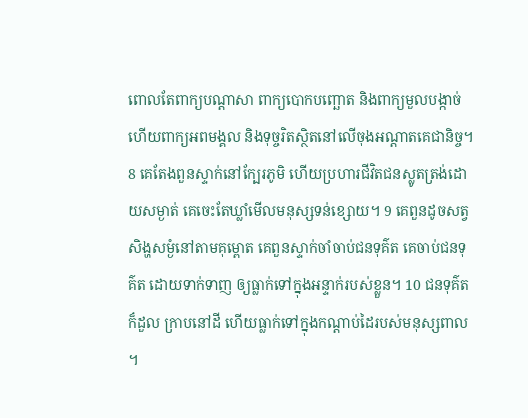ពោលតែពាក្យបណ្ដាសា ពាក្យបោកបញ្ឆោត និងពាក្យមួលបង្កាច់ ហើយពាក្យអពមង្គល និងទុច្ចរិតស្ថិតនៅលើចុងអណ្ដាតគេជានិច្ច។ 8 គេតែងពួនស្ទាក់នៅក្បែរភូមិ ហើយប្រហារជីវិតជនស្លូតត្រង់ដោយសម្ងាត់ គេចេះតែឃ្លាំមើលមនុស្សទន់ខ្សោយ។ 9 គេពួនដូចសត្វសិង្ហសម្ងំនៅតាមគុម្ពោត គេពួនស្ទាក់ចាំចាប់ជនទុគ៌ត គេចាប់ជនទុគ៌ត ដោយទាក់ទាញ ឲ្យធ្លាក់ទៅក្នុងអន្ទាក់របស់ខ្លួន។ 10 ជនទុគ៌តក៏ដួល ក្រាបនៅដី ហើយធ្លាក់ទៅក្នុងកណ្ដាប់ដៃរបស់មនុស្សពាល ។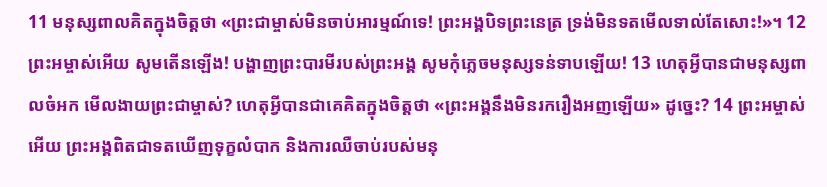11 មនុស្សពាលគិតក្នុងចិត្តថា «ព្រះជាម្ចាស់មិនចាប់អារម្មណ៍ទេ! ព្រះអង្គបិទព្រះនេត្រ ទ្រង់មិនទតមើលទាល់តែសោះ!»។ 12 ព្រះអម្ចាស់អើយ សូមតើនឡើង! បង្ហាញព្រះបារមីរបស់ព្រះអង្គ សូមកុំភ្លេចមនុស្សទន់ទាបឡើយ! 13 ហេតុអ្វីបានជាមនុស្សពាលចំអក មើលងាយព្រះជាម្ចាស់? ហេតុអ្វីបានជាគេគិតក្នុងចិត្តថា «ព្រះអង្គនឹងមិនរករឿងអញឡើយ» ដូច្នេះ? 14 ព្រះអម្ចាស់អើយ ព្រះអង្គពិតជាទតឃើញទុក្ខលំបាក និងការឈឺចាប់របស់មនុ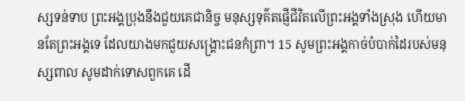ស្សទន់ទាប ព្រះអង្គប្រុងនឹងជួយគេជានិច្ច មនុស្សទុគ៌តផ្ញើជីវិតលើព្រះអង្គទាំងស្រុង ហើយមានតែព្រះអង្គទេ ដែលយាងមកជួយសង្គ្រោះជនកំព្រា។ 15 សូមព្រះអង្គកាច់បំបាក់ដៃរបស់មនុស្សពាល សូមដាក់ទោសពួកគេ ដើ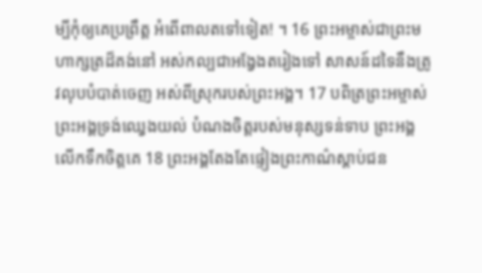ម្បីកុំឲ្យគេប្រព្រឹត្ត អំពើពាលតទៅទៀត! ។ 16 ព្រះអម្ចាស់ជាព្រះមហាក្សត្រដ៏គង់នៅ អស់កល្បជាអង្វែងតរៀងទៅ សាសន៍ដទៃនឹងត្រូវលុបបំបាត់ចេញ អស់ពីស្រុករបស់ព្រះអង្គ។ 17 បពិត្រព្រះអម្ចាស់ ព្រះអង្គទ្រង់ឈ្វេងយល់ បំណងចិត្តរបស់មនុស្សទន់ទាប ព្រះអង្គលើកទឹកចិត្តគេ 18 ព្រះអង្គតែងតែផ្ទៀងព្រះកាណ៌ស្ដាប់ជន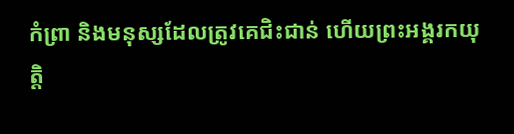កំព្រា និងមនុស្សដែលត្រូវគេជិះជាន់ ហើយព្រះអង្គរកយុត្តិ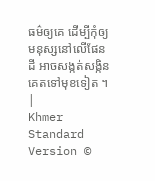ធម៌ឲ្យគេ ដើម្បីកុំឲ្យមនុស្សនៅលើផែនដី អាចសង្កត់សង្កិនគេតទៅមុខទៀត ។ |
Khmer Standard Version ©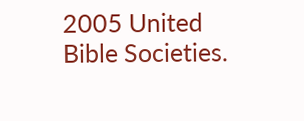2005 United Bible Societies.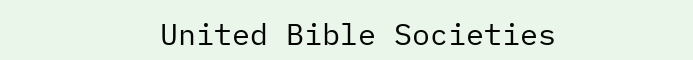United Bible Societies